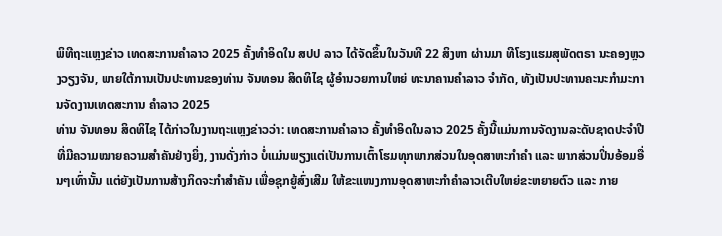ພິທີຖະແຫຼງຂ່າວ ເທດສະການຄຳລາວ 2025 ຄັ້ງທຳອິດໃນ ສປປ ລາວ ໄດ້ຈັດຂຶ້ນໃນວັນທີ 22 ສິງຫາ ຜ່ານມາ ທີໂຮງແຮມສຸພັດຕຣາ ນະຄອງຫຼວງວຽງຈັນ, ພາຍໃຕ້ການເປັນປະທານຂອງທ່ານ ຈັນທອນ ສິດທິໄຊ ຜູ້ອໍານວຍການໃຫຍ່ ທະນາຄານຄໍາລາວ ຈໍາກັດ, ທັງເປັນປະທານຄະນະກຳມະການຈັດງານເທດສະການ ຄຳລາວ 2025
ທ່ານ ຈັນທອນ ສິດທິໄຊ ໄດ້ກ່າວໃນງານຖະແຫຼງຂ່າວວ່າ: ເທດສະການຄຳລາວ ຄັ້ງທຳອິດໃນລາວ 2025 ຄັ້ງນີ້ແມ່ນການຈັດງານລະດັບຊາດປະຈຳປີ ທີ່ມີຄວາມໝາຍຄວາມສຳຄັນຢ່າງຍິ່ງ, ງານດັ່ງກ່າວ ບໍ່ແມ່ນພຽງແຕ່ເປັນການເຕົ້າໂຮມທຸກພາກສ່ວນໃນອຸດສາຫະກໍາຄໍາ ແລະ ພາກສ່ວນປິ່ນອ້ອມອື່ນໆເທົ່ານັ້ນ ແຕ່ຍັງເປັນການສ້າງກິດຈະກໍາສຳຄັນ ເພື່ອຊຸກຍູ້ສົ່ງເສີມ ໃຫ້ຂະແໜງການອຸດສາຫະກຳຄຳລາວເຕີບໃຫຍ່ຂະຫຍາຍຕົວ ແລະ ກາຍ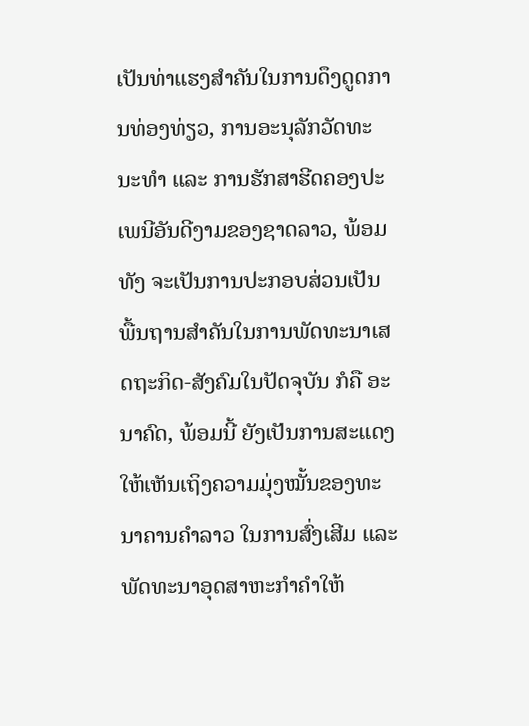ເປັນທ່າແຮງສຳຄັນໃນການດຶງດູດການທ່ອງທ່ຽວ, ການອະນຸລັກວັດທະນະທຳ ແລະ ການຮັກສາຮີດຄອງປະເພນີອັນດີງາມຂອງຊາດລາວ, ພ້ອມທັງ ຈະເປັນການປະກອບສ່ວນເປັນພື້ນຖານສຳຄັນໃນການພັດທະນາເສດຖະກິດ-ສັງຄົມໃນປັດຈຸບັນ ກໍຄື ອະນາຄົດ, ພ້ອມນີ້ ຍັງເປັນການສະແດງໃຫ້ເຫັນເຖິງຄວາມມຸ່ງໝັ້ນຂອງທະນາຄານຄໍາລາວ ໃນການສົ່ງເສີມ ແລະ ພັດທະນາອຸດສາຫະກຳຄໍາໃຫ້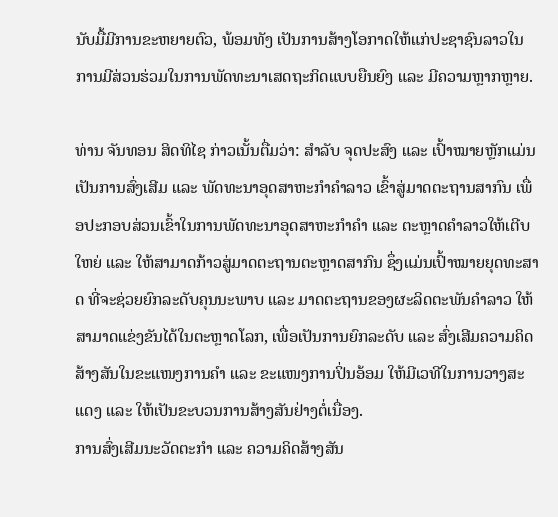ນັບມື້ມີການຂະຫຍາຍຕົວ, ພ້ອມທັງ ເປັນການສ້າງໂອກາດໃຫ້ແກ່ປະຊາຊົນລາວໃນການມີສ່ວນຮ່ວມໃນການພັດທະນາເສດຖະກິດແບບຍືນຍົງ ແລະ ມີຄວາມຫຼາກຫຼາຍ.

ທ່ານ ຈັນທອນ ສິດທິໄຊ ກ່າວເນັ້ນຕື່ມວ່າ: ສຳລັບ ຈຸດປະສົງ ແລະ ເປົ້າໝາຍຫຼັກແມ່ນເປັນການສົ່ງເສີມ ແລະ ພັດທະນາອຸດສາຫະກຳຄໍາລາວ ເຂົ້າສູ່ມາດຕະຖານສາກົນ ເພື່ອປະກອບສ່ວນເຂົ້າໃນການພັດທະນາອຸດສາຫະກຳຄຳ ແລະ ຕະຫຼາດຄຳລາວໃຫ້ເຕີບໃຫຍ່ ແລະ ໃຫ້ສາມາດກ້າວສູ່ມາດຕະຖານຕະຫຼາດສາກົນ ຊຶ່ງແມ່ນເປົ້າໝາຍຍຸດທະສາດ ທີ່ຈະຊ່ວຍຍົກລະດັບຄຸນນະພາບ ແລະ ມາດຕະຖານຂອງຜະລິດຕະພັນຄຳລາວ ໃຫ້ສາມາດແຂ່ງຂັນໄດ້ໃນຕະຫຼາດໂລກ, ເພື່ອເປັນການຍົກລະດັບ ແລະ ສົ່ງເສີມຄວາມຄິດສ້າງສັນໃນຂະແໜງການຄຳ ແລະ ຂະແໜງການປິ່ນອ້ອມ ໃຫ້ມີເວທີໃນການວາງສະແດງ ແລະ ໃຫ້ເປັນຂະບວນການສ້າງສັນຢ່າງຕໍ່ເນື່ອງ.
ການສົ່ງເສີມນະວັດຕະກຳ ແລະ ຄວາມຄິດສ້າງສັນ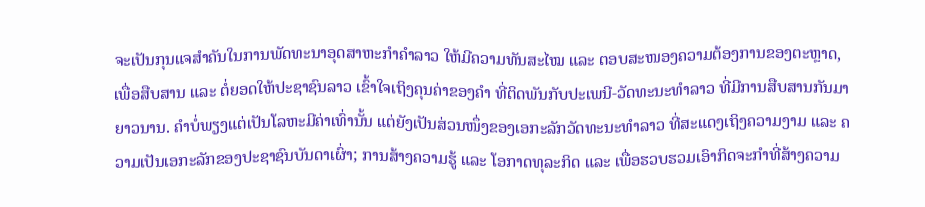ຈະເປັນກຸນແຈສຳຄັນໃນການພັດທະນາອຸດສາຫະກຳຄຳລາວ ໃຫ້ມີຄວາມທັນສະໄໝ ແລະ ຕອບສະໜອງຄວາມຕ້ອງການຂອງຕະຫຼາດ, ເພື່ອສືບສານ ແລະ ຕໍ່ຍອດໃຫ້ປະຊາຊົນລາວ ເຂົ້າໃຈເຖິງຄຸນຄ່າຂອງຄຳ ທີ່ຕິດພັນກັບປະເພນີ-ວັດທະນະທຳລາວ ທີ່ມີການສືບສານກັນມາຍາວນານ. ຄຳບໍ່ພຽງແຕ່ເປັນໂລຫະມີຄ່າເທົ່ານັ້ນ ແຕ່ຍັງເປັນສ່ວນໜຶ່ງຂອງເອກະລັກວັດທະນະທຳລາວ ທີ່ສະແດງເຖິງຄວາມງາມ ແລະ ຄວາມເປັນເອກະລັກຂອງປະຊາຊົນບັນດາເຜົ່າ; ການສ້າງຄວາມຮູ້ ແລະ ໂອກາດທຸລະກິດ ແລະ ເພື່ອຮວບຮວມເອົາກິດຈະກຳທີ່ສ້າງຄວາມ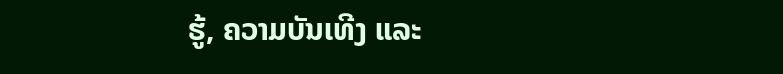ຮູ້, ຄວາມບັນເທີງ ແລະ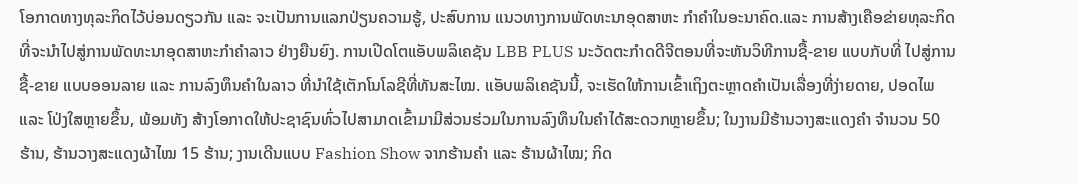ໂອກາດທາງທຸລະກິດໄວ້ບ່ອນດຽວກັນ ແລະ ຈະເປັນການແລກປ່ຽນຄວາມຮູ້, ປະສົບການ ແນວທາງການພັດທະນາອຸດສາຫະ ກຳຄຳໃນອະນາຄົດ.ແລະ ການສ້າງເຄືອຂ່າຍທຸລະກິດທີ່ຈະນຳໄປສູ່ການພັດທະນາອຸດສາຫະກຳຄຳລາວ ຢ່າງຍືນຍົງ. ການເປີດໂຕແອັບພລິເຄຊັນ LBB PLUS ນະວັດຕະກຳດດີຈີຕອນທີ່ຈະຫັນວິທີການຊື້-ຂາຍ ແບບກັບທີ່ ໄປສູ່ການຊື້-ຂາຍ ແບບອອນລາຍ ແລະ ການລົງທຶນຄຳໃນລາວ ທີ່ນໍາໃຊ້ເຕັກໂນໂລຊີທີ່ທັນສະໄໝ. ແອັບພລິເຄຊັນນີ້, ຈະເຮັດໃຫ້ການເຂົ້າເຖິງຕະຫຼາດຄຳເປັນເລື່ອງທີ່ງ່າຍດາຍ, ປອດໄພ ແລະ ໂປ່ງໃສຫຼາຍຂຶ້ນ, ພ້ອມທັງ ສ້າງໂອກາດໃຫ້ປະຊາຊົນທົ່ວໄປສາມາດເຂົ້າມາມີສ່ວນຮ່ວມໃນການລົງທຶນໃນຄຳໄດ້ສະດວກຫຼາຍຂຶ້ນ; ໃນງານມີຮ້ານວາງສະແດງຄຳ ຈຳນວນ 50 ຮ້ານ, ຮ້ານວາງສະແດງຜ້າໄໝ 15 ຮ້ານ; ງານເດີນແບບ Fashion Show ຈາກຮ້ານຄຳ ແລະ ຮ້ານຜ້າໄໝ; ກິດ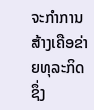ຈະກຳການສ້າງເຄືອຂ່າຍທຸລະກິດ ຊຶ່ງ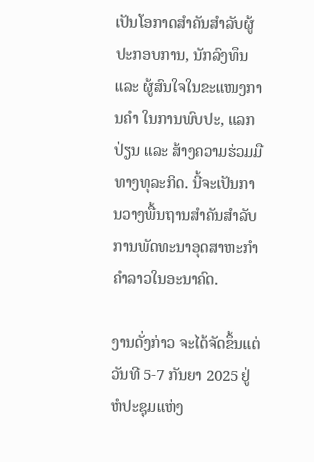ເປັນໂອກາດສຳຄັນສຳລັບຜູ້ປະກອບການ, ນັກລົງທຶນ ແລະ ຜູ້ສົນໃຈໃນຂະແໜງການຄຳ ໃນການພົບປະ, ແລກປ່ຽນ ແລະ ສ້າງຄວາມຮ່ວມມືທາງທຸລະກິດ. ນີ້ຈະເປັນການວາງພື້ນຖານສຳຄັນສຳລັບການພັດທະນາອຸດສາຫະກຳຄຳລາວໃນອະນາຄົດ.

ງານດັ່ງກ່າວ ຈະໄດ້ຈັດຂຶ້ນແຕ່ວັນທີ 5-7 ກັນຍາ 2025 ຢູ່ຫໍປະຊຸມແຫ່ງ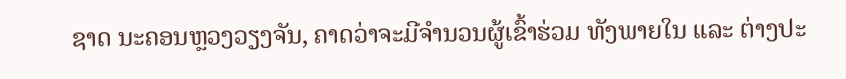ຊາດ ນະຄອນຫຼວງວຽງຈັນ, ຄາດວ່າຈະມີຈຳນວນຜູ້ເຂົ້າຮ່ວມ ທັງພາຍໃນ ແລະ ຕ່າງປະ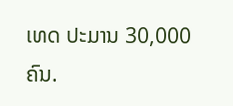ເທດ ປະມານ 30,000 ຄົນ.